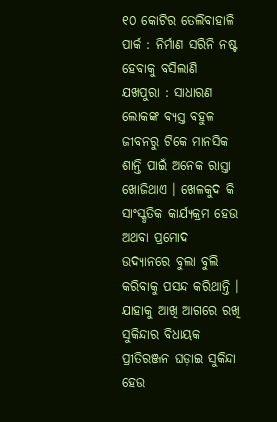୧୦ କୋଟିର ତେଲିବାହାଳି ପାର୍କ : ନିର୍ମାଣ ସରିନି ନଷ୍ଟ ହେବାକୁ ବସିଲାଣି
ଯଖପୁରା : ସାଧାରଣ ଲୋକଙ୍କ ବ୍ୟସ୍ତ ବହୁଳ ଜୀବନରୁ ଟିକେ ମାନସିକ ଶାନ୍ତି ପାଇଁ ଅନେକ ରାସ୍ତା ଖୋଜିଥାଏ । ଖେଳକୁଦ କି ସାଂସ୍କୃତିକ କାର୍ଯ୍ୟକ୍ରମ ହେଉ ଅଥବା ପ୍ରମୋଦ ଉଦ୍ୟାନରେ ବୁଲା ବୁଲି କରିବାକୁ ପସନ୍ଦ କରିଥାନ୍ତି । ଯାହାକୁ ଆଖି ଆଗରେ ରଖି ସୁକିନ୍ଦାର ବିଧାୟକ ପ୍ରୀତିରଞ୍ଜନ ଘଡ଼ାଇ ସୁକିନ୍ଦା ହେଉ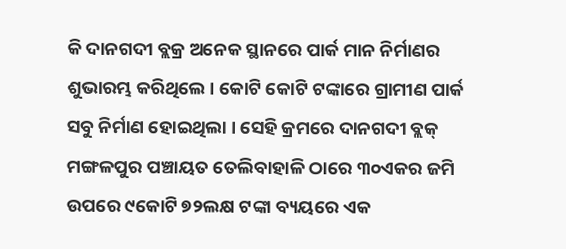କି ଦାନଗଦୀ ବ୍ଲକ୍ର ଅନେକ ସ୍ଥାନରେ ପାର୍କ ମାନ ନିର୍ମାଣର ଶୁଭାରମ୍ଭ କରିଥିଲେ । କୋଟି କୋଟି ଟଙ୍କାରେ ଗ୍ରାମୀଣ ପାର୍କ ସବୁ ନିର୍ମାଣ ହୋଇଥିଲା । ସେହି କ୍ରମରେ ଦାନଗଦୀ ବ୍ଲକ୍ ମଙ୍ଗଳପୁର ପଞ୍ଚାୟତ ତେଲିବାହାଳି ଠାରେ ୩୦ଏକର ଜମି ଉପରେ ୯କୋଟି ୭୨ଲକ୍ଷ ଟଙ୍କା ବ୍ୟୟରେ ଏକ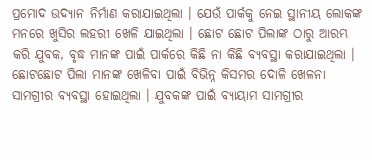ପ୍ରମୋଦ ଉଦ୍ୟାନ ନିର୍ମାଣ କରାଯାଇଥିଲା । ଯେଉଁ ପାର୍କକୁ ନେଇ ସ୍ଥାନୀୟ ଲୋକଙ୍କ ମନରେ ଖୁସିର ଲହରୀ ଖେଳି ଯାଇଥିଲା । ଛୋଟ ଛୋଟ ପିଲାଙ୍କ ଠାରୁ ଆରମ୍ଭ କରି ଯୁବକ, ବୃଦ୍ଧ ମାନଙ୍କ ପାଇଁ ପାର୍କରେ କିଛି ନା କିଛି ବ୍ୟବସ୍ଥା କରାଯାଇଥିଲା । ଛୋଟଛୋଟ ପିଲା ମାନଙ୍କ ଖେଳିବା ପାଇଁ ବିଭିନ୍ନ କିସମର ଦୋଳି ଖେଳନା ସାମଗ୍ରୀର ବ୍ୟବସ୍ଥା ହୋଇଥିଲା । ଯୁବକଙ୍କ ପାଇଁ ବ୍ୟାୟାମ ସାମଗ୍ରୀର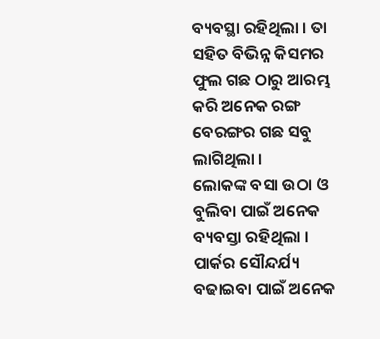ବ୍ୟବସ୍ଥା ରହିଥିଲା । ତା ସହିତ ବିଭିନ୍ନ କିସମର ଫୁଲ ଗଛ ଠାରୁ ଆରମ୍ଭ କରି ଅନେକ ରଙ୍ଗ ବେରଙ୍ଗର ଗଛ ସବୁ ଲାଗିଥିଲା ।
ଲୋକଙ୍କ ବସା ଉଠା ଓ ବୁଲିବା ପାଇଁ ଅନେକ ବ୍ୟବସ୍ତା ରହିଥିଲା । ପାର୍କର ସୌନ୍ଦର୍ଯ୍ୟ ବଢାଇବା ପାଇଁ ଅନେକ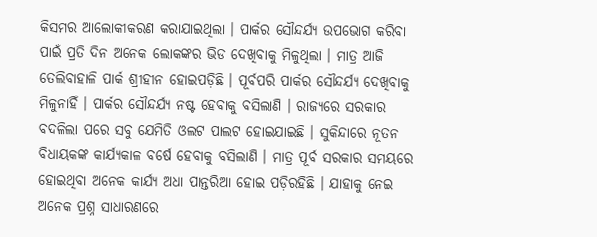କିସମର ଆଲୋକୀକରଣ କରାଯାଇଥିଲା । ପାର୍କର ସୌନ୍ଦର୍ଯ୍ୟ ଉପଭୋଗ କରିବା ପାଇଁ ପ୍ରତି ଦିନ ଅନେକ ଲୋକଙ୍କର ଭିଡ ଦେଖିବାକୁ ମିଳୁଥିଲା । ମାତ୍ର ଆଜି ତେଲିବାହାଳି ପାର୍କ ଶ୍ରୀହୀନ ହୋଇପଡ଼ିଛି । ପୂର୍ବପରି ପାର୍କର ସୌନ୍ଦର୍ଯ୍ୟ ଦେଖିବାକୁ ମିଳୁନାହିଁ । ପାର୍କର ସୌନ୍ଦର୍ଯ୍ୟ ନଷ୍ଟ ହେବାକୁ ବସିଲାଣି । ରାଜ୍ୟରେ ସରକାର ବଦଳିଲା ପରେ ସବୁ ଯେମିତି ଓଲଟ ପାଲଟ ହୋଇଯାଇଛି । ସୁକିନ୍ଦାରେ ନୂତନ ବିଧାୟକଙ୍କ କାର୍ଯ୍ୟକାଳ ବର୍ଷେ ହେବାକୁ ବସିଲାଣି । ମାତ୍ର ପୂର୍ବ ସରକାର ସମୟରେ ହୋଇଥିବା ଅନେକ କାର୍ଯ୍ୟ ଅଧା ପାନ୍ତରିଆ ହୋଇ ପଡ଼ିରହିଛି । ଯାହାକୁ ନେଇ ଅନେକ ପ୍ରଶ୍ନ ସାଧାରଣରେ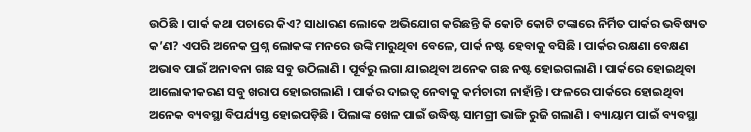ଉଠିଛି । ପାର୍କ କଥା ପଚାରେ କିଏ? ସାଧାରଣ ଲୋକେ ଅଭିଯୋଗ କରିଛନ୍ତି କି କୋଟି କୋଟି ଟଙ୍କାରେ ନିର୍ମିତ ପାର୍କର ଭବିଷ୍ୟତ କ’ଣ? ଏପରି ଅନେକ ପ୍ରଶ୍ନ ଲୋକଙ୍କ ମନରେ ଉଙ୍କି ମାରୁଥିବା ବେଳେ, ପାର୍କ ନଷ୍ଟ ହେବାକୁ ବସିଛି । ପାର୍କର ରକ୍ଷଣା ବେକ୍ଷଣ ଅଭାବ ପାଇଁ ଅନାବନା ଗଛ ସବୁ ଉଠିଲାଣି । ପୂର୍ବରୁ ଲଗା ଯାଇଥିବା ଅନେକ ଗଛ ନଷ୍ଟ ହୋଇଗଲାଣି । ପାର୍କରେ ହୋଇଥିବା ଆଲୋକୀକରଣ ସବୁ ଖରାପ ହୋଇଗଲାଣି । ପାର୍କର ଦାଇତ୍ୱ ନେବାକୁ କର୍ମଚାରୀ ନାହାଁନ୍ତି । ଫଳରେ ପାର୍କରେ ହୋଇଥିବା ଅନେକ ବ୍ୟବସ୍ଥା ବିପର୍ଯ୍ୟସ୍ତ ହୋଇପଡ଼ିଛି । ପିଲାଙ୍କ ଖେଳ ପାଇଁ ଉଦ୍ଧିଷ୍ଟ ସାମଗ୍ରୀ ଭାଙ୍ଗି ରୁଜି ଗଲାଣି । ବ୍ୟାୟାମ ପାଇଁ ବ୍ୟବସ୍ଥା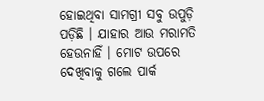ହୋଇଥିବା ସାମଗ୍ରୀ ସବୁ ଉପୁଡ଼ି ପଡ଼ିଛି । ଯାହାର ଆଉ ମରାମତି ହେଉନାହିଁ । ମୋଟ ଉପରେ ଦେଖିବାକୁ ଗଲେ ପାର୍କ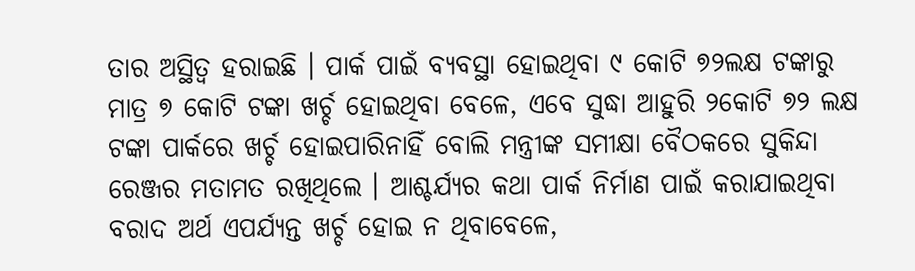ତାର ଅସ୍ଥିତ୍ୱ ହରାଇଛି । ପାର୍କ ପାଇଁ ବ୍ୟବସ୍ଥା ହୋଇଥିବା ୯ କୋଟି ୭୨ଲକ୍ଷ ଟଙ୍କାରୁ ମାତ୍ର ୭ କୋଟି ଟଙ୍କା ଖର୍ଚ୍ଚ ହୋଇଥିବା ବେଳେ, ଏବେ ସୁଦ୍ଧା ଆହୁରି ୨କୋଟି ୭୨ ଲକ୍ଷ ଟଙ୍କା ପାର୍କରେ ଖର୍ଚ୍ଚ ହୋଇପାରିନାହିଁ ବୋଲି ମନ୍ତ୍ରୀଙ୍କ ସମୀକ୍ଷା ବୈଠକରେ ସୁକିନ୍ଦା ରେଞ୍ଜର ମତାମତ ରଖିଥିଲେ । ଆଶ୍ଚର୍ଯ୍ୟର କଥା ପାର୍କ ନିର୍ମାଣ ପାଇଁ କରାଯାଇଥିବା ବରାଦ ଅର୍ଥ ଏପର୍ଯ୍ୟନ୍ତ ଖର୍ଚ୍ଚ ହୋଇ ନ ଥିବାବେଳେ,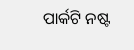ପାର୍କଟି ନଷ୍ଟ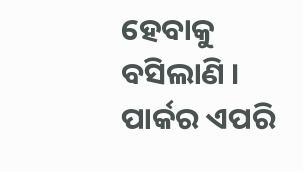ହେବାକୁ ବସିଲାଣି । ପାର୍କର ଏପରି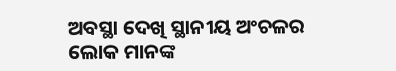ଅବସ୍ଥା ଦେଖି ସ୍ଥାନୀୟ ଅଂଚଳର ଲୋକ ମାନଙ୍କ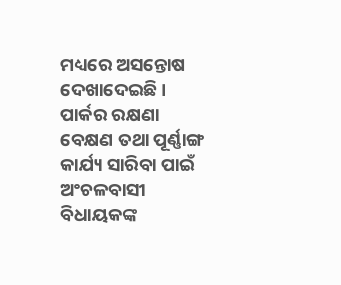ମଧ୍ୟରେ ଅସନ୍ତୋଷ ଦେଖାଦେଇଛି । ପାର୍କର ରକ୍ଷଣା ବେକ୍ଷଣ ତଥା ପୂର୍ଣ୍ଣାଙ୍ଗ କାର୍ଯ୍ୟ ସାରିବା ପାଇଁ ଅଂଚଳବାସୀ ବିଧାୟକଙ୍କ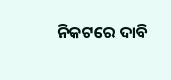ନିକଟରେ ଦାବି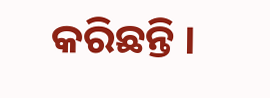କରିଛନ୍ତି ।